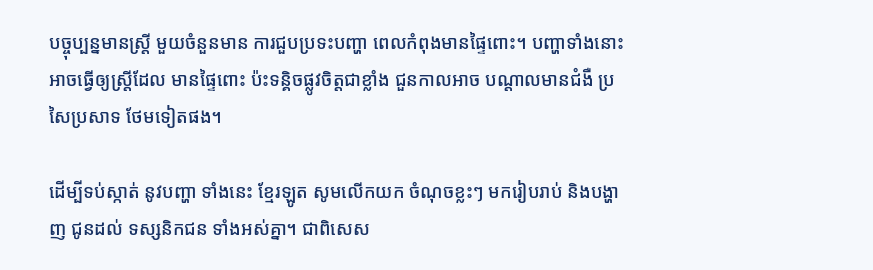បច្ចុប្បន្នមានស្រ្តី មួយចំនួនមាន ការជួបប្រទះបញ្ហា ពេលកំពុងមានផ្ទៃពោះ។ បញ្ហាទាំងនោះ អាចធ្វើឲ្យស្រ្តីដែល មានផ្ទៃពោះ ប៉ះទន្គិចផ្លូវចិត្តជាខ្លាំង ជួនកាលអាច បណ្តាលមានជំងឺ ប្រសៃប្រសាទ ថែមទៀតផង។

ដើម្បីទប់ស្កាត់ នូវបញ្ហា ទាំងនេះ ខ្មែរឡូត សូមលើកយក ចំណុចខ្លះៗ មករៀបរាប់ និងបង្ហាញ ជូនដល់ ទស្សនិកជន ទាំងអស់គ្នា។ ជាពិសេស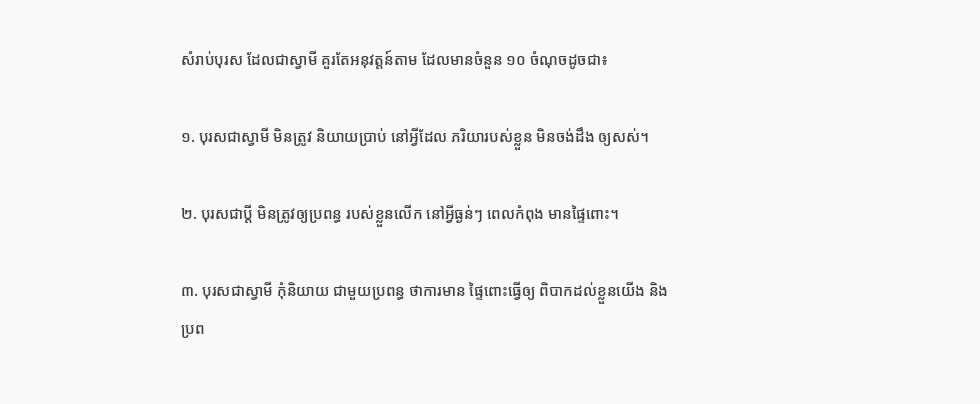សំរាប់បុរស ដែលជាស្វាមី គួរតែអនុវត្តន៍តាម ដែលមានចំនួន ១០ ចំណុចដូចជា៖

១. បុរសជាស្វាមី មិនត្រូវ និយាយប្រាប់ នៅអ្វីដែល ភរិយារបស់ខ្លួន មិនចង់ដឹង ឲ្យសស់។

២. បុរសជាប្តី មិនត្រូវឲ្យប្រពន្ធ របស់ខ្លួនលើក នៅអ្វីធ្ងន់ៗ ពេលកំពុង មានផ្ទៃពោះ។

៣. បុរសជាស្វាមី កុំនិយាយ ជាមួយប្រពន្ធ ថាការមាន ផ្ទៃពោះធ្វើឲ្យ ពិបាកដល់ខ្លួនយើង និងប្រព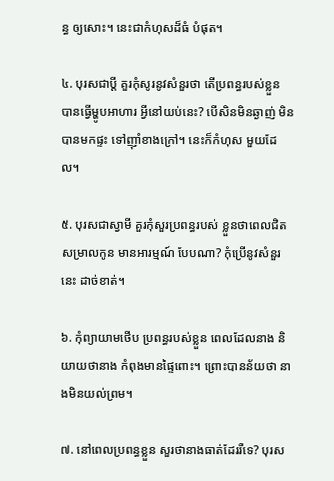ន្ធ ឲ្យសោះ។ នេះជាកំហុសដ៏ធំ បំផុត។

៤. បុរសជាប្តី គួរកុំសូរនូវសំនួរថា តើប្រពន្ធរបស់ខ្លួន បានធ្វើម្ហូបអាហារ អ្វីនៅយប់នេះ? បើសិនមិនឆ្ងាញ់ មិនបានមកផ្ទះ ទៅញ៉ាំខាងក្រៅ។ នេះក៏កំហុស មួយដែល។

៥. បុរសជាស្វាមី គួរកុំសួរប្រពន្ធរបស់ ខ្លួនថាពេលជិត សម្រាលកូន មានអារម្មណ៍ បែបណា? កុំប្រើនូវសំនួរនេះ ដាច់ខាត់។

៦. កុំព្យាយាមថើប ប្រពន្ធរបស់ខ្លួន ពេលដែលនាង និយាយថានាង កំពុងមានផ្ទៃពោះ។ ព្រោះបានន័យថា នាងមិនយល់ព្រម។

៧. នៅពេលប្រពន្ធខ្លួន សួរថានាងធាត់ដែររឺទេ? បុរស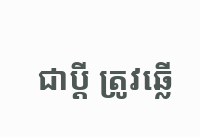ជាប្តី ត្រូវឆ្លើ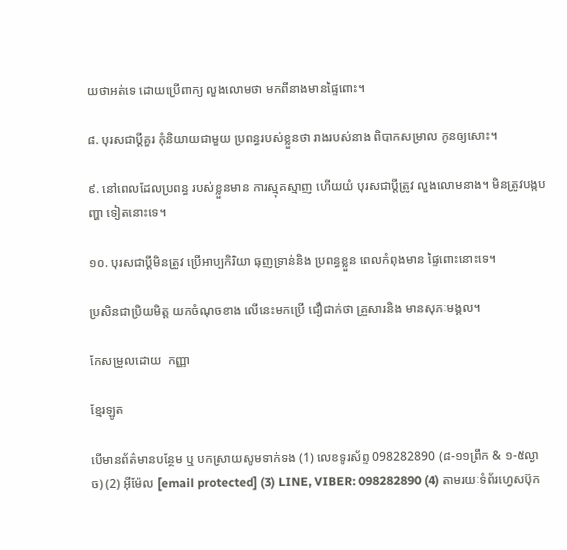យថាអត់ទេ ដោយប្រើពាក្យ លួងលោមថា មកពីនាងមានផ្ទៃពោះ។

៨. បុរសជាប្តីគួរ កុំនិយាយជាមួយ ប្រពន្ធរបស់ខ្លួនថា រាងរបស់នាង ពិបាកសម្រាល កូនឲ្យសោះ។

៩. នៅពេលដែលប្រពន្ធ របស់ខ្លួនមាន ការស្មុគស្មាញ ហើយយំ បុរសជាប្តីត្រូវ លួងលោមនាង។ មិនត្រូវបង្កបញ្ហា ទៀតនោះទេ។

១០. បុរសជាប្តីមិនត្រូវ ប្រើអាប្បកិរិយា ធុញទ្រាន់និង ប្រពន្ធខ្លួន ពេលកំពុងមាន ផ្ទៃពោះនោះទេ។

ប្រសិនជាប្រិយមិត្ត យកចំណុចខាង លើនេះមកប្រើ ជឿជាក់ថា គ្រួសារនិង មានសុភៈមង្គល។

កែសម្រួលដោយ  កញ្ញា

ខ្មែរឡូត

បើមានព័ត៌មានបន្ថែម ឬ បកស្រាយសូមទាក់ទង (1) លេខទូរស័ព្ទ 098282890 (៨-១១ព្រឹក & ១-៥ល្ងាច) (2) អ៊ីម៉ែល [email protected] (3) LINE, VIBER: 098282890 (4) តាមរយៈទំព័រហ្វេសប៊ុក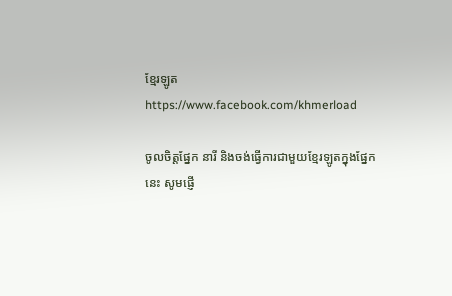ខ្មែរឡូត https://www.facebook.com/khmerload

ចូលចិត្តផ្នែក នារី និងចង់ធ្វើការជាមួយខ្មែរឡូតក្នុងផ្នែកនេះ សូមផ្ញើ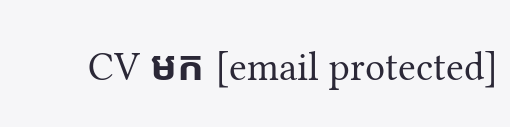CV មក [email protected]